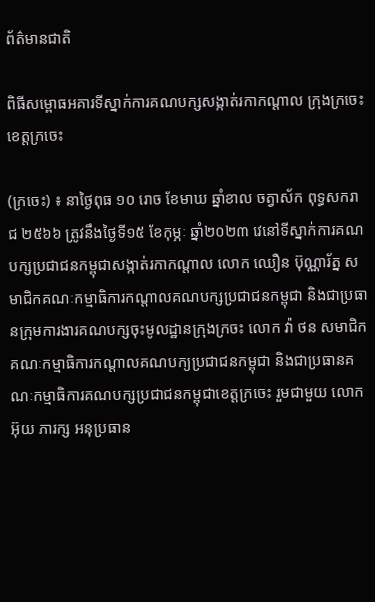ព័ត៌មានជាតិ

ពិធីសម្ពោធអគារទីស្នាក់ការគណបក្សសង្កាត់រកាកណ្តាល ក្រុងក្រចេះ ខេត្តក្រចេះ

(ក្រចេះ) ៖ នាថ្ងៃពុធ ១០ រោច ខែមាឃ ឆ្នាំខាល ចត្វាស័ក ពុទ្ធសករាជ ២៥៦៦ ត្រូវនឹងថ្ងៃទី១៥ ខែកុម្ភៈ ឆ្នាំ២០២៣ វេនៅទីស្នាក់ការគណបក្សប្រជាជនកម្ពុជាសង្កាត់រកាកណ្តាល លោក ឈឿន ប៊ុណ្ណារ័ត្ន សមាជិកគណៈកម្មាធិការកណ្តាលគណបក្សប្រជាជនកម្ពុជា និងជាប្រធានក្រុមការងារគណបក្សចុះមូលដ្ឋានក្រុងក្រចះ លោក វ៉ា ថន សមាជិកគណៈកម្មាធិការកណ្តាលគណបក្យប្រជាជនកម្ពុជា និងជាប្រធានគណៈកម្មាធិការគណបក្សប្រជាជនកម្ពុជាខេត្តក្រចេះ រួមជាមួយ លោក អ៊ុយ ភារក្ស អនុប្រធាន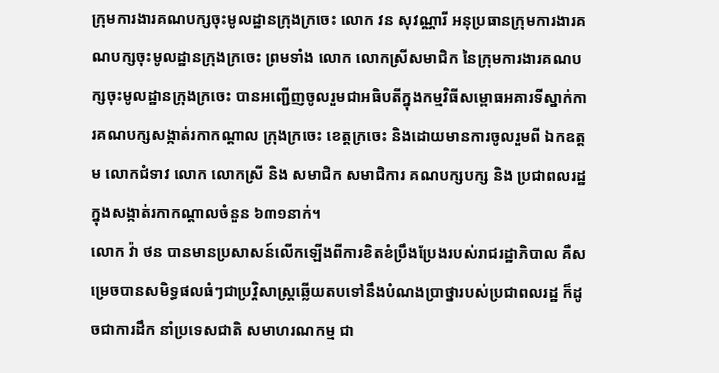ក្រុមការងារគណបក្សចុះមូលដ្ឋានក្រុងក្រចេះ លោក វន សុវណ្ណារី អនុប្រធានក្រុមការងារគណបក្សចុះមូលដ្ឋានក្រុងក្រចេះ ព្រមទាំង លោក លោកស្រីសមាជិក នៃក្រុមការងារគណបក្សចុះមូលដ្ឋានក្រុងក្រចេះ បានអញ្ជើញចូលរួមជាអធិបតីក្នុងកម្មវិធីសម្ពោធអគារទីស្នាក់ការគណបក្សសង្កាត់រកាកណ្តាល ក្រុងក្រចេះ ខេត្តក្រចេះ និងដោយមានការចូលរួមពី ឯកឧត្តម លោកជំទាវ លោក លោកស្រី និង សមាជិក សមាជិការ គណបក្សបក្ស និង ប្រជាពលរដ្ឋក្នុងសង្កាត់រកាកណ្តាលចំនួន ៦៣១នាក់។
លោក វ៉ា ថន បានមានប្រសាសន៍លើកឡើងពីការខិតខំប្រឹងប្រែងរបស់រាជរដ្ឋាភិបាល គឺសម្រេចបានសមិទ្ធផលធំៗជាប្រវ្តិសាស្រ្តឆ្លើយតបទៅនឹងបំណងប្រាថ្នារបស់ប្រជាពលរដ្ឋ ក៏ដូចជាការដឹក នាំប្រទេសជាតិ សមាហរណកម្ម ជា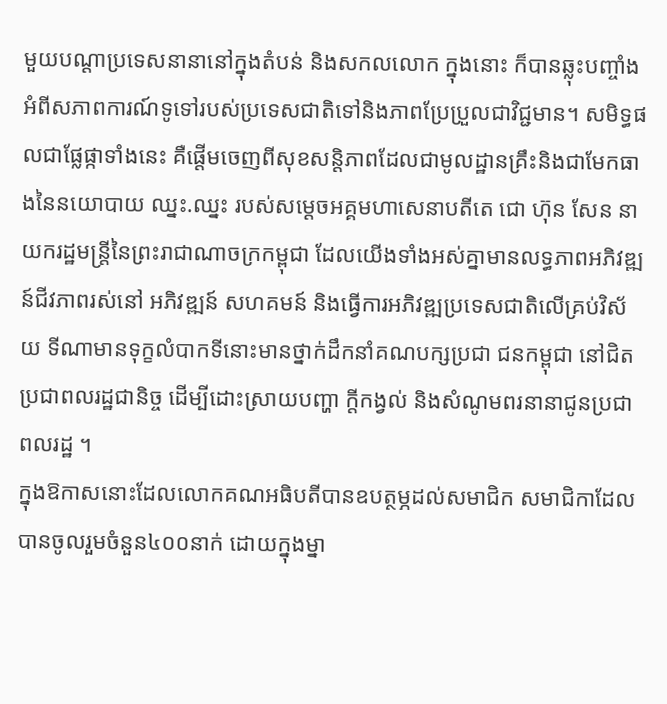មួយបណ្តាប្រទេសនានានៅក្នុងតំបន់ និងសកលលោក ក្នុងនោះ ក៏បានឆ្លុះបញ្ចាំងអំពីសភាពការណ៍ទូទៅរបស់ប្រទេសជាតិទៅនិងភាពប្រែប្រួលជាវិជ្ជមាន។ សមិទ្ធផលជាផ្លែផ្កាទាំងនេះ គឺផ្តើមចេញពីសុខសន្តិភាពដែលជាមូលដ្ឋានគ្រឹះនិងជាមែកធាងនៃនយោបាយ ឈ្នះ.ឈ្នះ របស់សម្តេចអគ្គមហាសេនាបតីតេ ជោ ហ៊ុន សែន នាយករដ្ឋមន្រ្តីនៃព្រះរាជាណាចក្រកម្ពុជា ដែលយើងទាំងអស់គ្នាមានលទ្ធភាពអភិវឌ្ឍន៍ជីវភាពរស់នៅ អភិវឌ្ឍន៍ សហគមន៍ និងធ្វើការអភិវឌ្ឍប្រទេសជាតិលើគ្រប់វិស័យ ទីណាមានទុក្ខលំបាកទីនោះមានថ្នាក់ដឹកនាំគណបក្សប្រជា ជនកម្ពុជា នៅជិតប្រជាពលរដ្ឋជានិច្ច ដើម្បីដោះស្រាយបញ្ហា ក្តីកង្វល់ និងសំណូមពរនានាជូនប្រជាពលរដ្ឋ ។
ក្នុងឱកាសនោះដែលលោកគណអធិបតីបានឧបត្ថម្ភដល់សមាជិក សមាជិកាដែលបានចូលរួមចំនួន៤០០នាក់ ដោយក្នុងម្នា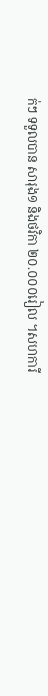ក់ៗ ទទួលបាន សារុង១ និងថវិកា ២០.០០០រៀល ។សហការី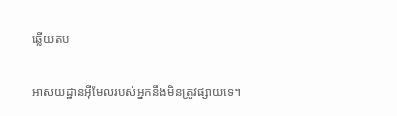ឆ្លើយតប

អាសយដ្ឋានអ៊ីមែលរបស់អ្នកនឹងមិនត្រូវផ្សាយទេ។